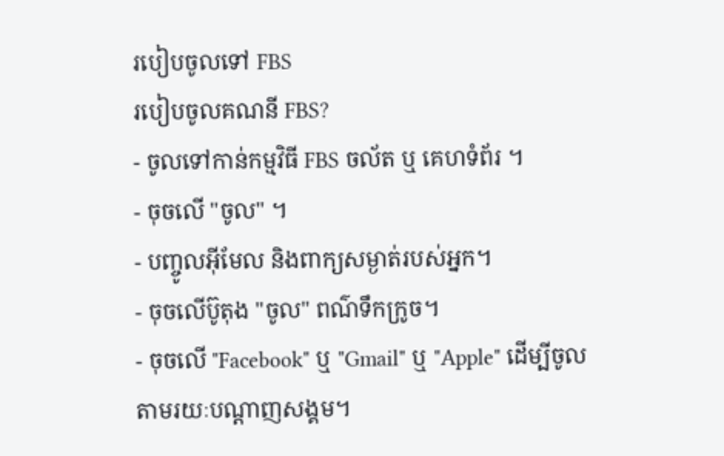របៀបចូលទៅ FBS
របៀបចូលគណនី FBS?
- ចូលទៅកាន់កម្មវិធី FBS ចល័ត ឬ គេហទំព័រ ។
- ចុចលើ "ចូល" ។
- បញ្ចូលអ៊ីមែល និងពាក្យសម្ងាត់របស់អ្នក។
- ចុចលើប៊ូតុង "ចូល" ពណ៌ទឹកក្រូច។
- ចុចលើ "Facebook" ឬ "Gmail" ឬ "Apple" ដើម្បីចូលតាមរយៈបណ្តាញសង្គម។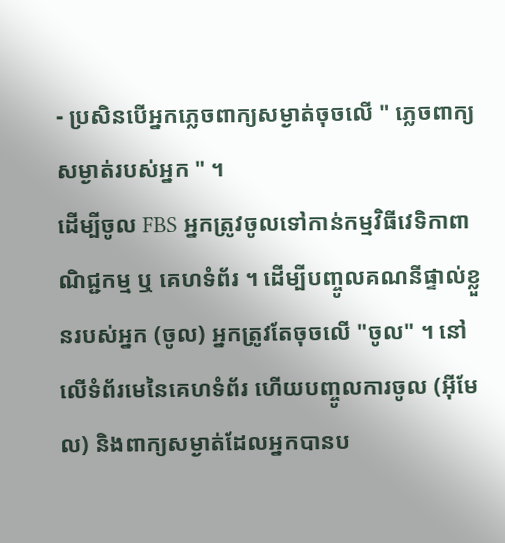- ប្រសិនបើអ្នកភ្លេចពាក្យសម្ងាត់ចុចលើ " ភ្លេចពាក្យសម្ងាត់របស់អ្នក " ។
ដើម្បីចូល FBS អ្នកត្រូវចូលទៅកាន់កម្មវិធីវេទិកាពាណិជ្ជកម្ម ឬ គេហទំព័រ ។ ដើម្បីបញ្ចូលគណនីផ្ទាល់ខ្លួនរបស់អ្នក (ចូល) អ្នកត្រូវតែចុចលើ "ចូល" ។ នៅលើទំព័រមេនៃគេហទំព័រ ហើយបញ្ចូលការចូល (អ៊ីមែល) និងពាក្យសម្ងាត់ដែលអ្នកបានប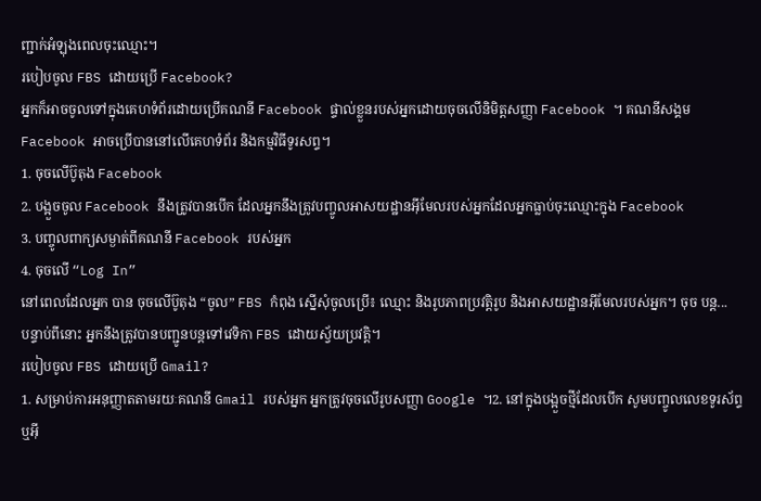ញ្ជាក់អំឡុងពេលចុះឈ្មោះ។
របៀបចូល FBS ដោយប្រើ Facebook?
អ្នកក៏អាចចូលទៅក្នុងគេហទំព័រដោយប្រើគណនី Facebook ផ្ទាល់ខ្លួនរបស់អ្នកដោយចុចលើនិមិត្តសញ្ញា Facebook ។ គណនីសង្គម Facebook អាចប្រើបាននៅលើគេហទំព័រ និងកម្មវិធីទូរសព្ទ។
1. ចុចលើប៊ូតុង Facebook
2. បង្អួចចូល Facebook នឹងត្រូវបានបើក ដែលអ្នកនឹងត្រូវបញ្ចូលអាសយដ្ឋានអ៊ីមែលរបស់អ្នកដែលអ្នកធ្លាប់ចុះឈ្មោះក្នុង Facebook
3. បញ្ចូលពាក្យសម្ងាត់ពីគណនី Facebook របស់អ្នក
4. ចុចលើ “Log In”
នៅពេលដែលអ្នក បាន ចុចលើប៊ូតុង “ចូល” FBS កំពុង ស្នើសុំចូលប្រើ៖ ឈ្មោះ និងរូបភាពប្រវត្តិរូប និងអាសយដ្ឋានអ៊ីមែលរបស់អ្នក។ ចុច បន្ត...
បន្ទាប់ពីនោះ អ្នកនឹងត្រូវបានបញ្ជូនបន្តទៅវេទិកា FBS ដោយស្វ័យប្រវត្តិ។
របៀបចូល FBS ដោយប្រើ Gmail?
1. សម្រាប់ការអនុញ្ញាតតាមរយៈគណនី Gmail របស់អ្នក អ្នកត្រូវចុចលើរូបសញ្ញា Google ។2. នៅក្នុងបង្អួចថ្មីដែលបើក សូមបញ្ចូលលេខទូរស័ព្ទ ឬអ៊ី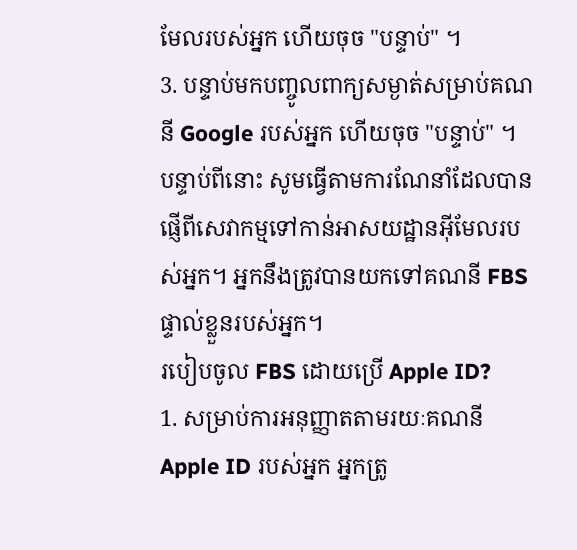មែលរបស់អ្នក ហើយចុច "បន្ទាប់" ។
3. បន្ទាប់មកបញ្ចូលពាក្យសម្ងាត់សម្រាប់គណនី Google របស់អ្នក ហើយចុច "បន្ទាប់" ។
បន្ទាប់ពីនោះ សូមធ្វើតាមការណែនាំដែលបានផ្ញើពីសេវាកម្មទៅកាន់អាសយដ្ឋានអ៊ីមែលរបស់អ្នក។ អ្នកនឹងត្រូវបានយកទៅគណនី FBS ផ្ទាល់ខ្លួនរបស់អ្នក។
របៀបចូល FBS ដោយប្រើ Apple ID?
1. សម្រាប់ការអនុញ្ញាតតាមរយៈគណនី Apple ID របស់អ្នក អ្នកត្រូ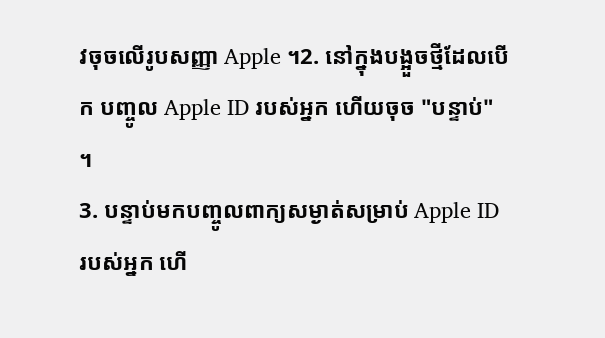វចុចលើរូបសញ្ញា Apple ។2. នៅក្នុងបង្អួចថ្មីដែលបើក បញ្ចូល Apple ID របស់អ្នក ហើយចុច "បន្ទាប់" ។
3. បន្ទាប់មកបញ្ចូលពាក្យសម្ងាត់សម្រាប់ Apple ID របស់អ្នក ហើ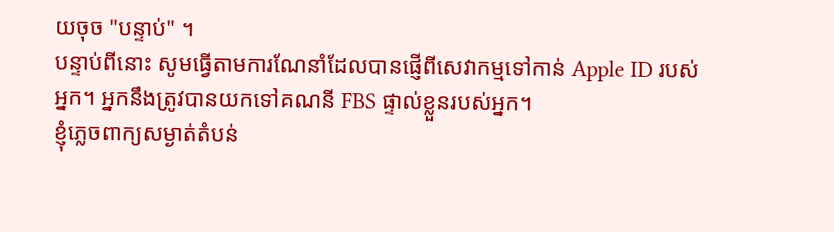យចុច "បន្ទាប់" ។
បន្ទាប់ពីនោះ សូមធ្វើតាមការណែនាំដែលបានផ្ញើពីសេវាកម្មទៅកាន់ Apple ID របស់អ្នក។ អ្នកនឹងត្រូវបានយកទៅគណនី FBS ផ្ទាល់ខ្លួនរបស់អ្នក។
ខ្ញុំភ្លេចពាក្យសម្ងាត់តំបន់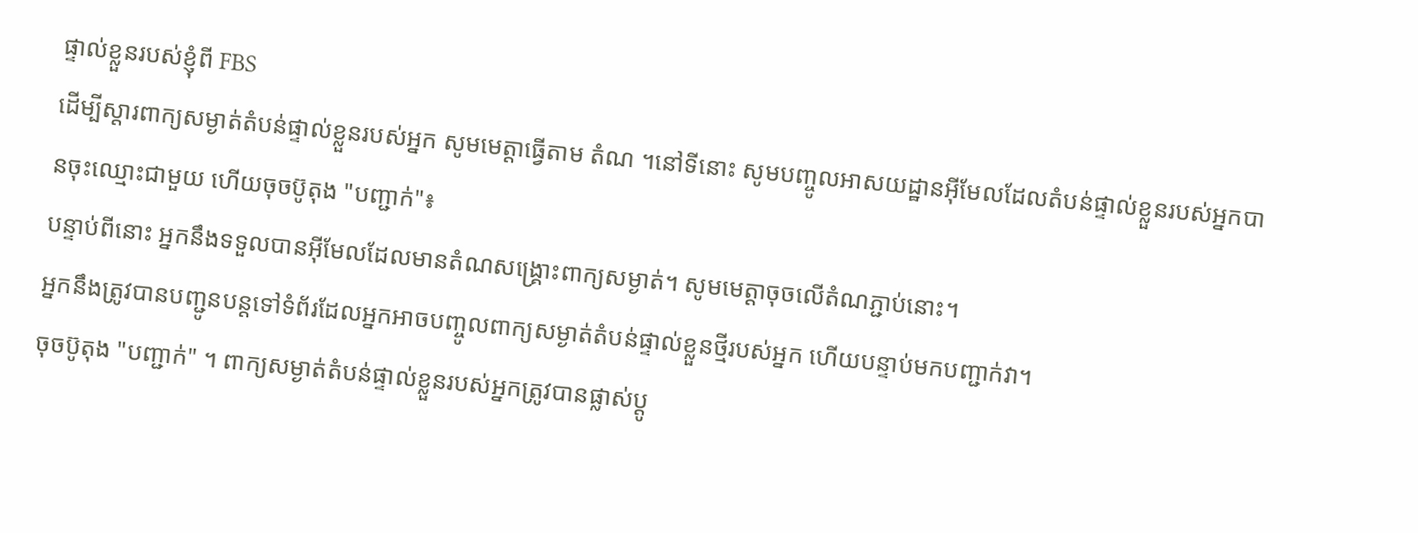ផ្ទាល់ខ្លួនរបស់ខ្ញុំពី FBS
ដើម្បីស្ដារពាក្យសម្ងាត់តំបន់ផ្ទាល់ខ្លួនរបស់អ្នក សូមមេត្តាធ្វើតាម តំណ ។នៅទីនោះ សូមបញ្ចូលអាសយដ្ឋានអ៊ីមែលដែលតំបន់ផ្ទាល់ខ្លួនរបស់អ្នកបានចុះឈ្មោះជាមួយ ហើយចុចប៊ូតុង "បញ្ជាក់"៖
បន្ទាប់ពីនោះ អ្នកនឹងទទួលបានអ៊ីមែលដែលមានតំណសង្គ្រោះពាក្យសម្ងាត់។ សូមមេត្តាចុចលើតំណភ្ជាប់នោះ។
អ្នកនឹងត្រូវបានបញ្ជូនបន្តទៅទំព័រដែលអ្នកអាចបញ្ចូលពាក្យសម្ងាត់តំបន់ផ្ទាល់ខ្លួនថ្មីរបស់អ្នក ហើយបន្ទាប់មកបញ្ជាក់វា។
ចុចប៊ូតុង "បញ្ជាក់" ។ ពាក្យសម្ងាត់តំបន់ផ្ទាល់ខ្លួនរបស់អ្នកត្រូវបានផ្លាស់ប្តូ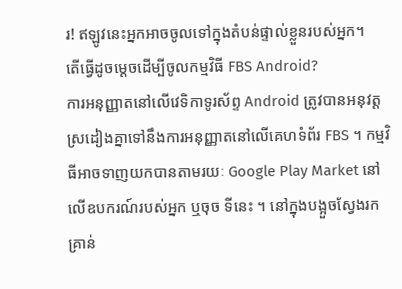រ! ឥឡូវនេះអ្នកអាចចូលទៅក្នុងតំបន់ផ្ទាល់ខ្លួនរបស់អ្នក។
តើធ្វើដូចម្តេចដើម្បីចូលកម្មវិធី FBS Android?
ការអនុញ្ញាតនៅលើវេទិកាទូរស័ព្ទ Android ត្រូវបានអនុវត្តស្រដៀងគ្នាទៅនឹងការអនុញ្ញាតនៅលើគេហទំព័រ FBS ។ កម្មវិធីអាចទាញយកបានតាមរយៈ Google Play Market នៅលើឧបករណ៍របស់អ្នក ឬចុច ទីនេះ ។ នៅក្នុងបង្អួចស្វែងរកគ្រាន់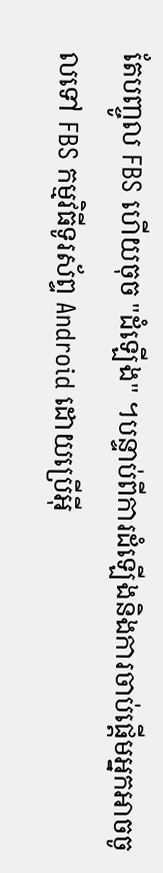តែបញ្ចូល FBS ហើយចុច "ដំឡើង" ។បន្ទាប់ពីការដំឡើងនិងការចាប់ផ្តើមអ្នកអាចចូលទៅ FBS កម្មវិធីទូរស័ព្ទ Android ដោយប្រើអ៊ី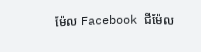ម៉ែល Facebook ជីម៉ែល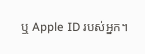ឬ Apple ID របស់អ្នក។